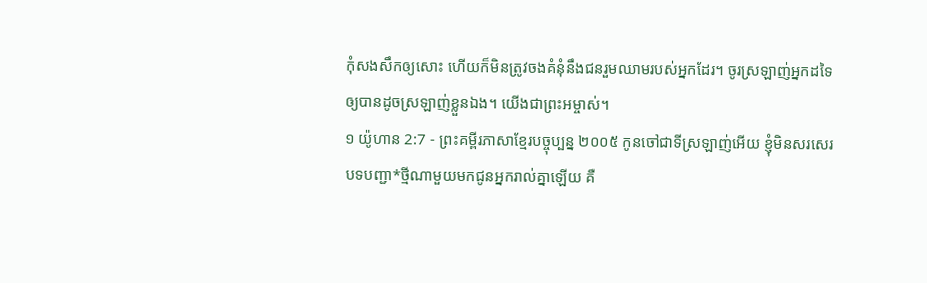កុំសងសឹកឲ្យសោះ ហើយក៏មិនត្រូវចងគំនុំនឹងជនរួមឈាមរបស់អ្នកដែរ។ ចូរស្រឡាញ់អ្នកដទៃឲ្យបានដូចស្រឡាញ់ខ្លួនឯង។ យើងជាព្រះអម្ចាស់។
១ យ៉ូហាន 2:7 - ព្រះគម្ពីរភាសាខ្មែរបច្ចុប្បន្ន ២០០៥ កូនចៅជាទីស្រឡាញ់អើយ ខ្ញុំមិនសរសេរបទបញ្ជា*ថ្មីណាមួយមកជូនអ្នករាល់គ្នាឡើយ គឺ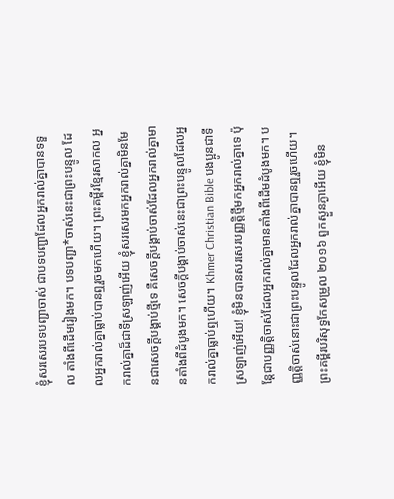ខ្ញុំសរសេរបទបញ្ជាចាស់ ជាបទបញ្ជាដែលអ្នករាល់គ្នាបានទទួល តាំងពីដើមរៀងមក។ បទបញ្ជា*ចាស់នេះជាព្រះបន្ទូល ដែលអ្នករាល់គ្នាធ្លាប់បានឮរួចមកហើយ។ ព្រះគម្ពីរខ្មែរសាកល អ្នករាល់គ្នាដ៏ជាទីស្រឡាញ់អើយ ខ្ញុំសរសេរមកអ្នករាល់គ្នាមិនមែនជាសេចក្ដីបង្គាប់ថ្មីទេ គឺសេចក្ដីបង្គាប់ចាស់ដែលអ្នករាល់គ្នាមានតាំងពីដំបូងមក។ សេចក្ដីបង្គាប់ចាស់នេះជាព្រះបន្ទូលដែលអ្នករាល់គ្នាធ្លាប់ឮហើយ។ Khmer Christian Bible បងប្អូនជាទីស្រឡាញ់អើយ! ខ្ញុំមិនបានសរសេរបញ្ញត្ដិថ្មីមកអ្នករាល់គ្នាទេ ប៉ុន្ដែជាបញ្ញត្ដិចាស់ដែលអ្នករាល់គ្នាមានតាំងពីដើមដំបូងមក។ បញ្ញត្ដិចាស់នោះជាព្រះបន្ទូលដែលអ្នករាល់គ្នាបានឮរួចហើយ។ ព្រះគម្ពីរបរិសុទ្ធកែសម្រួល ២០១៦ ពួកស្ងួនភ្ងាអើយ ខ្ញុំមិន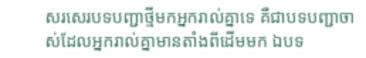សរសេរបទបញ្ជាថ្មីមកអ្នករាល់គ្នាទេ គឺជាបទបញ្ជាចាស់ដែលអ្នករាល់គ្នាមានតាំងពីដើមមក ឯបទ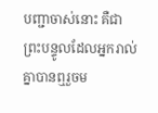បញ្ជាចាស់នោះ គឺជាព្រះបន្ទូលដែលអ្នករាល់គ្នាបានឮរួចម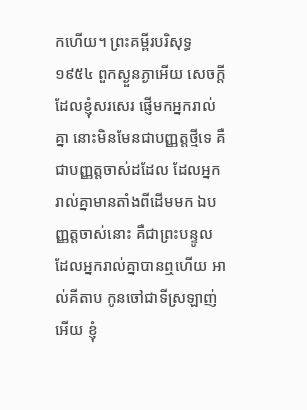កហើយ។ ព្រះគម្ពីរបរិសុទ្ធ ១៩៥៤ ពួកស្ងួនភ្ងាអើយ សេចក្ដីដែលខ្ញុំសរសេរ ផ្ញើមកអ្នករាល់គ្នា នោះមិនមែនជាបញ្ញត្តថ្មីទេ គឺជាបញ្ញត្តចាស់ដដែល ដែលអ្នករាល់គ្នាមានតាំងពីដើមមក ឯបញ្ញត្តចាស់នោះ គឺជាព្រះបន្ទូល ដែលអ្នករាល់គ្នាបានឮហើយ អាល់គីតាប កូនចៅជាទីស្រឡាញ់អើយ ខ្ញុំ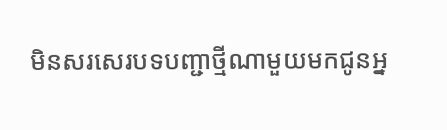មិនសរសេរបទបញ្ជាថ្មីណាមួយមកជូនអ្ន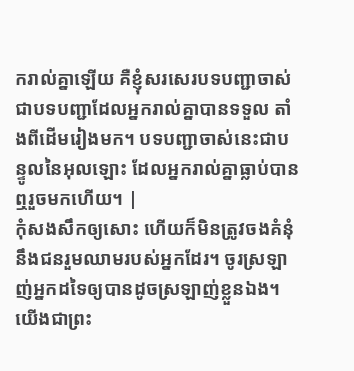ករាល់គ្នាឡើយ គឺខ្ញុំសរសេរបទបញ្ជាចាស់ ជាបទបញ្ជាដែលអ្នករាល់គ្នាបានទទួល តាំងពីដើមរៀងមក។ បទបញ្ជាចាស់នេះជាបន្ទូលនៃអុលឡោះ ដែលអ្នករាល់គ្នាធ្លាប់បានឮរួចមកហើយ។ |
កុំសងសឹកឲ្យសោះ ហើយក៏មិនត្រូវចងគំនុំនឹងជនរួមឈាមរបស់អ្នកដែរ។ ចូរស្រឡាញ់អ្នកដទៃឲ្យបានដូចស្រឡាញ់ខ្លួនឯង។ យើងជាព្រះ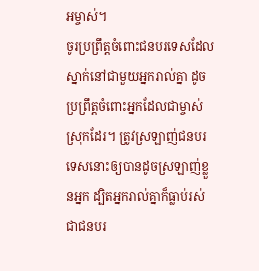អម្ចាស់។
ចូរប្រព្រឹត្តចំពោះជនបរទេសដែលស្នាក់នៅជាមួយអ្នករាល់គ្នា ដូចប្រព្រឹត្តចំពោះអ្នកដែលជាម្ចាស់ស្រុកដែរ។ ត្រូវស្រឡាញ់ជនបរទេសនោះឲ្យបានដូចស្រឡាញ់ខ្លួនអ្នក ដ្បិតអ្នករាល់គ្នាក៏ធ្លាប់រស់ជាជនបរ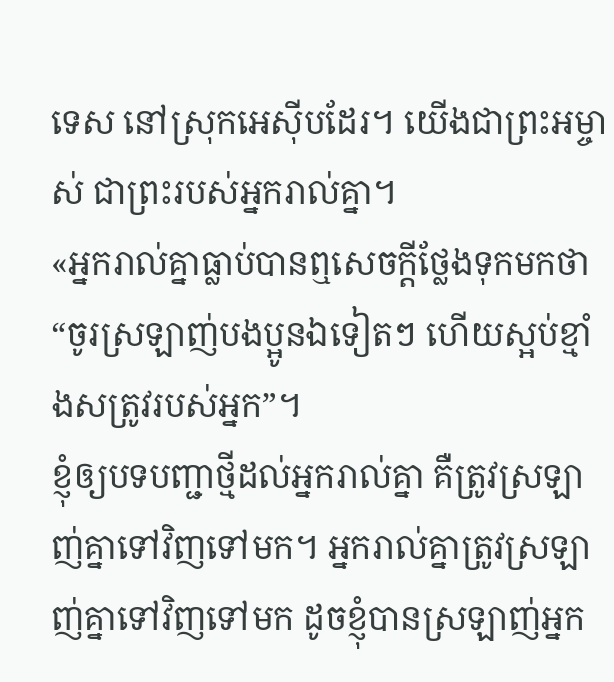ទេស នៅស្រុកអេស៊ីបដែរ។ យើងជាព្រះអម្ចាស់ ជាព្រះរបស់អ្នករាល់គ្នា។
«អ្នករាល់គ្នាធ្លាប់បានឮសេចក្ដីថ្លែងទុកមកថា “ចូរស្រឡាញ់បងប្អូនឯទៀតៗ ហើយស្អប់ខ្មាំងសត្រូវរបស់អ្នក”។
ខ្ញុំឲ្យបទបញ្ជាថ្មីដល់អ្នករាល់គ្នា គឺត្រូវស្រឡាញ់គ្នាទៅវិញទៅមក។ អ្នករាល់គ្នាត្រូវស្រឡាញ់គ្នាទៅវិញទៅមក ដូចខ្ញុំបានស្រឡាញ់អ្នក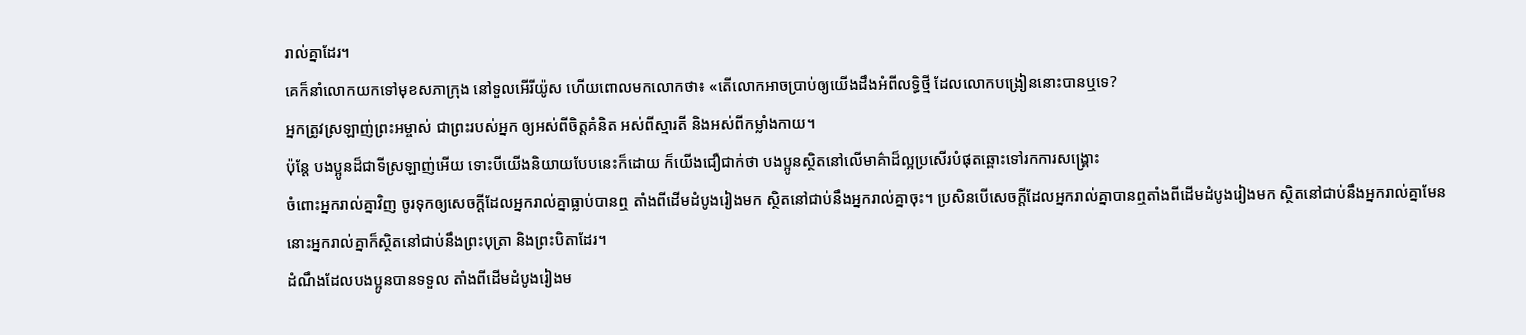រាល់គ្នាដែរ។
គេក៏នាំលោកយកទៅមុខសភាក្រុង នៅទួលអើរីយ៉ូស ហើយពោលមកលោកថា៖ «តើលោកអាចប្រាប់ឲ្យយើងដឹងអំពីលទ្ធិថ្មី ដែលលោកបង្រៀននោះបានឬទេ?
អ្នកត្រូវស្រឡាញ់ព្រះអម្ចាស់ ជាព្រះរបស់អ្នក ឲ្យអស់ពីចិត្តគំនិត អស់ពីស្មារតី និងអស់ពីកម្លាំងកាយ។
ប៉ុន្តែ បងប្អូនដ៏ជាទីស្រឡាញ់អើយ ទោះបីយើងនិយាយបែបនេះក៏ដោយ ក៏យើងជឿជាក់ថា បងប្អូនស្ថិតនៅលើមាគ៌ាដ៏ល្អប្រសើរបំផុតឆ្ពោះទៅរកការសង្គ្រោះ
ចំពោះអ្នករាល់គ្នាវិញ ចូរទុកឲ្យសេចក្ដីដែលអ្នករាល់គ្នាធ្លាប់បានឮ តាំងពីដើមដំបូងរៀងមក ស្ថិតនៅជាប់នឹងអ្នករាល់គ្នាចុះ។ ប្រសិនបើសេចក្ដីដែលអ្នករាល់គ្នាបានឮតាំងពីដើមដំបូងរៀងមក ស្ថិតនៅជាប់នឹងអ្នករាល់គ្នាមែន នោះអ្នករាល់គ្នាក៏ស្ថិតនៅជាប់នឹងព្រះបុត្រា និងព្រះបិតាដែរ។
ដំណឹងដែលបងប្អូនបានទទួល តាំងពីដើមដំបូងរៀងម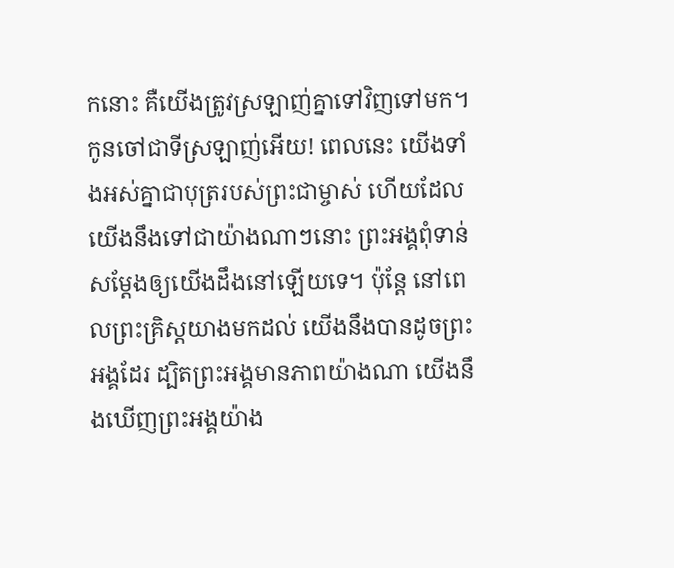កនោះ គឺយើងត្រូវស្រឡាញ់គ្នាទៅវិញទៅមក។
កូនចៅជាទីស្រឡាញ់អើយ! ពេលនេះ យើងទាំងអស់គ្នាជាបុត្ររបស់ព្រះជាម្ចាស់ ហើយដែលយើងនឹងទៅជាយ៉ាងណាៗនោះ ព្រះអង្គពុំទាន់សម្តែងឲ្យយើងដឹងនៅឡើយទេ។ ប៉ុន្តែ នៅពេលព្រះគ្រិស្តយាងមកដល់ យើងនឹងបានដូចព្រះអង្គដែរ ដ្បិតព្រះអង្គមានភាពយ៉ាងណា យើងនឹងឃើញព្រះអង្គយ៉ាង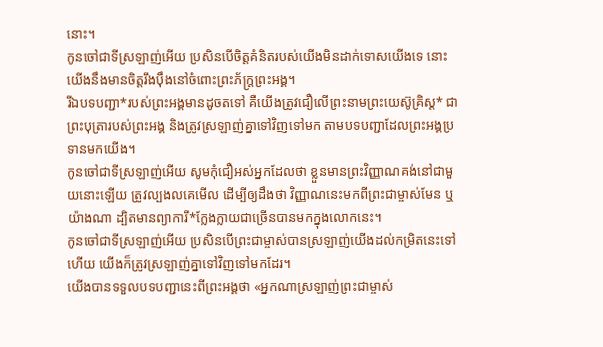នោះ។
កូនចៅជាទីស្រឡាញ់អើយ ប្រសិនបើចិត្តគំនិតរបស់យើងមិនដាក់ទោសយើងទេ នោះយើងនឹងមានចិត្តរឹងប៉ឹងនៅចំពោះព្រះភ័ក្ត្រព្រះអង្គ។
រីឯបទបញ្ជា*របស់ព្រះអង្គមានដូចតទៅ គឺយើងត្រូវជឿលើព្រះនាមព្រះយេស៊ូគ្រិស្ត* ជាព្រះបុត្រារបស់ព្រះអង្គ និងត្រូវស្រឡាញ់គ្នាទៅវិញទៅមក តាមបទបញ្ជាដែលព្រះអង្គប្រទានមកយើង។
កូនចៅជាទីស្រឡាញ់អើយ សូមកុំជឿអស់អ្នកដែលថា ខ្លួនមានព្រះវិញ្ញាណគង់នៅជាមួយនោះឡើយ ត្រូវល្បងលគេមើល ដើម្បីឲ្យដឹងថា វិញ្ញាណនេះមកពីព្រះជាម្ចាស់មែន ឬយ៉ាងណា ដ្បិតមានព្យាការី*ក្លែងក្លាយជាច្រើនបានមកក្នុងលោកនេះ។
កូនចៅជាទីស្រឡាញ់អើយ ប្រសិនបើព្រះជាម្ចាស់បានស្រឡាញ់យើងដល់កម្រិតនេះទៅហើយ យើងក៏ត្រូវស្រឡាញ់គ្នាទៅវិញទៅមកដែរ។
យើងបានទទួលបទបញ្ជានេះពីព្រះអង្គថា «អ្នកណាស្រឡាញ់ព្រះជាម្ចាស់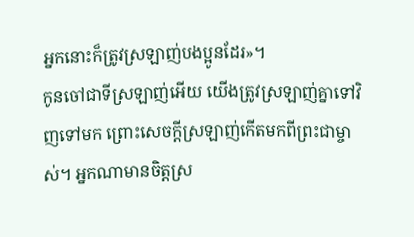អ្នកនោះក៏ត្រូវស្រឡាញ់បងប្អូនដែរ»។
កូនចៅជាទីស្រឡាញ់អើយ យើងត្រូវស្រឡាញ់គ្នាទៅវិញទៅមក ព្រោះសេចក្ដីស្រឡាញ់កើតមកពីព្រះជាម្ចាស់។ អ្នកណាមានចិត្តស្រ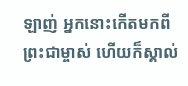ឡាញ់ អ្នកនោះកើតមកពីព្រះជាម្ចាស់ ហើយក៏ស្គាល់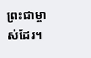ព្រះជាម្ចាស់ដែរ។